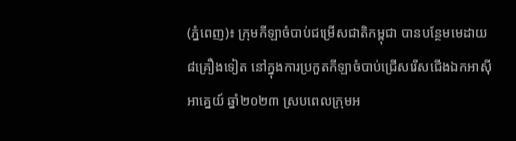(ភ្នំពេញ)៖ ក្រុមកីឡាចំបាប់ជម្រើសជាតិកម្ពុជា បានបន្ថែមមេដាយ ៨គ្រឿងទៀត នៅក្នុងការប្រកួតកីឡាចំបាប់ជ្រើសរើសជើងឯកអាស៊ីអាគ្នេយ៍ ឆ្នាំ២០២៣ ស្របពេលក្រុមអ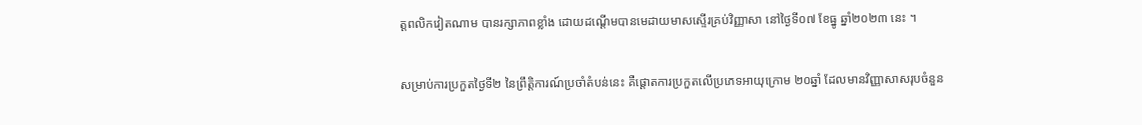ត្តពលិកវៀតណាម បានរក្សាភាពខ្លាំង ដោយដណ្ដើមបានមេដាយមាសស្ទើរគ្រប់វិញ្ញាសា នៅថ្ងៃទី០៧ ខែធ្នូ ឆ្នាំ២០២៣ នេះ ។

សម្រាប់ការប្រកួតថ្ងៃទី២ នៃព្រឹត្តិការណ៍ប្រចាំតំបន់នេះ គឺផ្ដោតការប្រកួតលើប្រភេទអាយុក្រោម ២០ឆ្នាំ ដែលមានវិញ្ញាសាសរុបចំនួន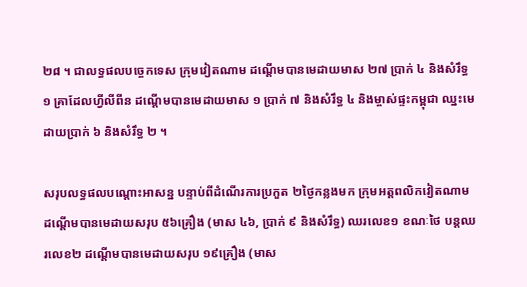២៨ ។ ជាលទ្ធផលបច្ចេកទេស ក្រុមវៀតណាម ដណ្ដើមបានមេដាយមាស ២៧ ប្រាក់ ៤ និងសំរឹទ្ធ ១ គ្រាដែលហ្វីលីពីន ដណ្ដើមបានមេដាយមាស ១ ប្រាក់ ៧ និងសំរឹទ្ធ ៤ និងម្ចាស់ផ្ទះកម្ពុជា ឈ្នះមេដាយប្រាក់ ៦ និងសំរឹទ្ធ ២ ។

សរុបលទ្ធផលបណ្ដោះអាសន្ន បន្ទាប់ពីដំណើរការប្រកួត ២ថ្ងៃកន្លងមក ក្រុមអត្តពលិកវៀតណាម ដណ្ដើមបានមេដាយសរុប ៥៦គ្រឿង (មាស ៤៦, ប្រាក់ ៩ និងសំរឹទ្ធ) ឈរលេខ១ ខណៈថៃ បន្ដឈរលេខ២ ដណ្ដើមបានមេដាយសរុប ១៩គ្រឿង (មាស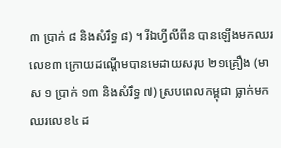៣ ប្រាក់ ៨ និងសំរឹទ្ធ ៨) ។ រីឯហ្វីលីពីន បានឡើងមកឈរលេខ៣ ក្រោយដណ្ដើមបានមេដាយសរុប ២១គ្រឿង (មាស ១ ប្រាក់ ១៣ និងសំរឹទ្ធ ៧) ស្របពេលកម្ពុជា ធ្លាក់មកឈរលេខ៤ ដ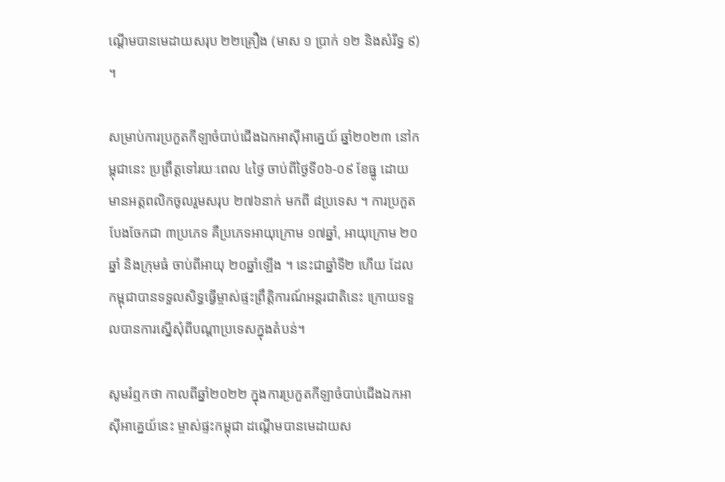ណ្ដើមបានមេដាយសរុប ២២គ្រឿង (មាស ១ ប្រាក់ ១២ និងសំរឹទ្ធ ៩) ។

សម្រាប់ការប្រកួតកីឡាចំបាប់ជើងឯកអាស៊ីអាគ្នេយ៍ ឆ្នាំ២០២៣ នៅកម្ពុជានេះ ប្រព្រឹត្តទៅរយៈពេល ៤ថ្ងៃ ចាប់ពីថ្ងៃទី០៦-០៩ ខែធ្នូ ដោយមានអត្តពលិកចូលរួមសរុប ២៧៦នាក់ មកពី ៨ប្រទេស ។ ការប្រកួតបែងចែកជា ៣ប្រភេទ គឺប្រភេទអាយុក្រោម ១៧ឆ្នាំ, អាយុក្រោម ២០ឆ្នាំ និងក្រុមធំ ចាប់ពីអាយុ ២០ឆ្នាំឡើង ។ នេះជាឆ្នាំទី២ ហើយ ដែលកម្ពុជាបានទទួលសិទ្ធធ្វើម្ចាស់ផ្ទះព្រឹត្តិការណ៍អន្ដរជាតិនេះ ក្រោយទទួលបានការស្នើសុំពីបណ្ដាប្រទេសក្នុងតំបន់។

សូមរំឮកថា កាលពីឆ្នាំ២០២២ ក្នុងការប្រកួតកីឡាចំបាប់ជើងឯកអាស៊ីអាគ្នេយ៍នេះ ម្ចាស់ផ្ទះកម្ពុជា ដណ្ដើមបានមេដាយស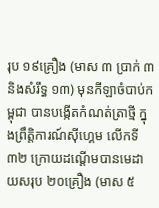រុប ១៩គ្រឿង (មាស ៣ ប្រាក់ ៣ និងសំរឹទ្ធ ១៣) មុនកីឡាចំបាប់កម្ពុជា បានបង្កើតកំណត់ត្រាថ្មី ក្នុងព្រឹត្តិការណ៍ស៊ីហ្គេម លើកទី៣២ ក្រោយដណ្ដើមបានមេដាយសរុប ២០គ្រឿង (មាស ៥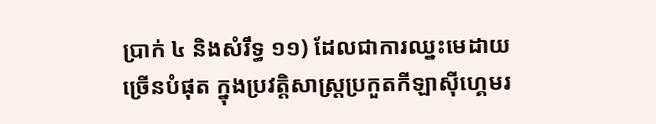ប្រាក់ ៤ និងសំរឹទ្ធ ១១) ដែលជាការឈ្នះមេដាយច្រើនបំផុត ក្នុងប្រវត្តិសាស្ដ្រប្រកួតកីឡាស៊ីហ្គេមរ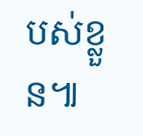បស់ខ្លួន៕